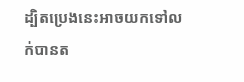ដ្បិតប្រេងនេះអាចយកទៅលក់បានត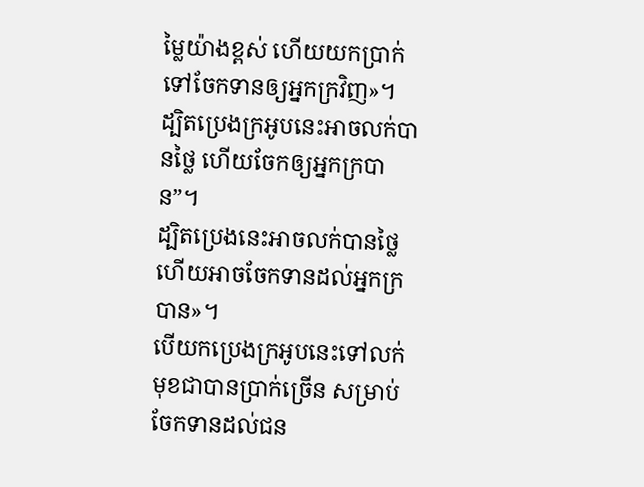ម្លៃយ៉ាងខ្ពស់ ហើយយកប្រាក់ទៅចែកទានឲ្យអ្នកក្រវិញ»។
ដ្បិតប្រេងក្រអូបនេះអាចលក់បានថ្លៃ ហើយចែកឲ្យអ្នកក្របាន”។
ដ្បិតប្រេងនេះអាចលក់បានថ្លៃ ហើយអាចចែកទានដល់អ្នកក្របាន»។
បើយកប្រេងក្រអូបនេះទៅលក់មុខជាបានប្រាក់ច្រើន សម្រាប់ចែកទានដល់ជន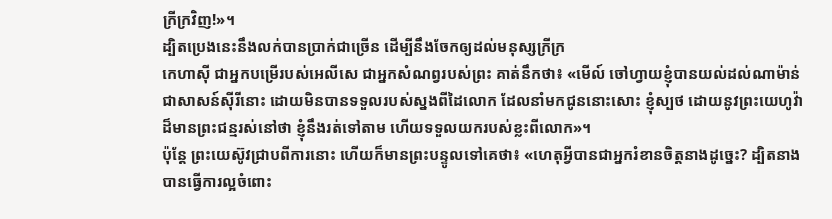ក្រីក្រវិញ!»។
ដ្បិតប្រេងនេះនឹងលក់បានប្រាក់ជាច្រើន ដើម្បីនឹងចែកឲ្យដល់មនុស្សក្រីក្រ
កេហាស៊ី ជាអ្នកបម្រើរបស់អេលីសេ ជាអ្នកសំណព្វរបស់ព្រះ គាត់នឹកថា៖ «មើល៍ ចៅហ្វាយខ្ញុំបានយល់ដល់ណាម៉ាន់ជាសាសន៍ស៊ីរីនោះ ដោយមិនបានទទួលរបស់ស្នងពីដៃលោក ដែលនាំមកជូននោះសោះ ខ្ញុំស្បថ ដោយនូវព្រះយេហូវ៉ាដ៏មានព្រះជន្មរស់នៅថា ខ្ញុំនឹងរត់ទៅតាម ហើយទទួលយករបស់ខ្លះពីលោក»។
ប៉ុន្តែ ព្រះយេស៊ូវជ្រាបពីការនោះ ហើយក៏មានព្រះបន្ទូលទៅគេថា៖ «ហេតុអ្វីបានជាអ្នករំខានចិត្តនាងដូច្នេះ? ដ្បិតនាងបានធ្វើការល្អចំពោះ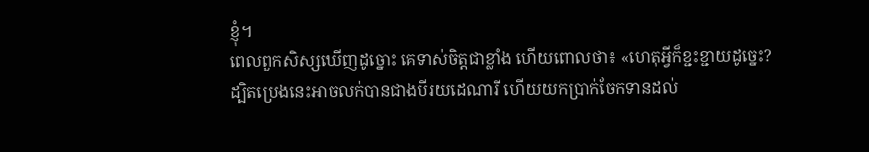ខ្ញុំ។
ពេលពួកសិស្សឃើញដូច្នោះ គេទាស់ចិត្តជាខ្លាំង ហើយពោលថា៖ «ហេតុអ្វីក៏ខ្ជះខ្ជាយដូច្នេះ?
ដ្បិតប្រេងនេះអាចលក់បានជាងបីរយដេណារី ហើយយកប្រាក់ចែកទានដល់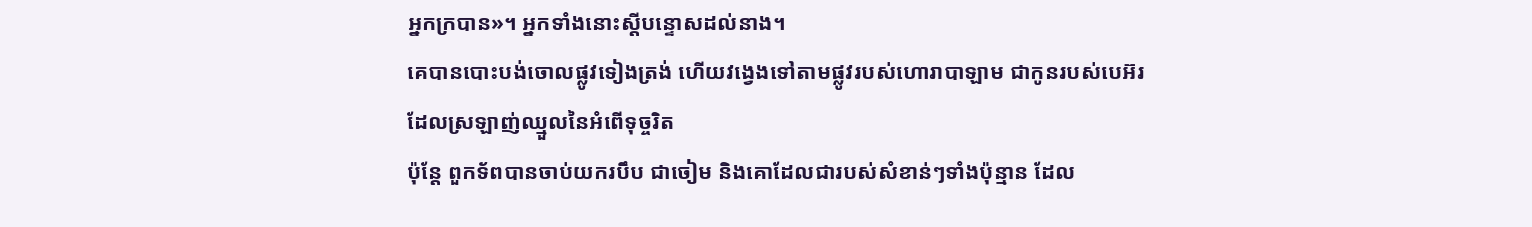អ្នកក្របាន»។ អ្នកទាំងនោះស្ដីបន្ទោសដល់នាង។
គេបានបោះបង់ចោលផ្លូវទៀងត្រង់ ហើយវង្វេងទៅតាមផ្លូវរបស់ហោរាបាឡាម ជាកូនរបស់បេអ៊រ ដែលស្រឡាញ់ឈ្មួលនៃអំពើទុច្ចរិត
ប៉ុន្តែ ពួកទ័ពបានចាប់យករបឹប ជាចៀម និងគោដែលជារបស់សំខាន់ៗទាំងប៉ុន្មាន ដែល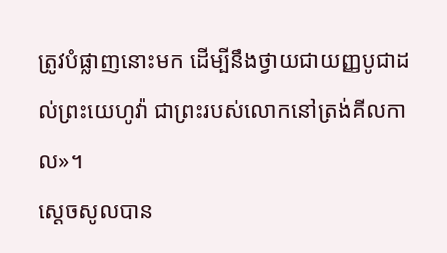ត្រូវបំផ្លាញនោះមក ដើម្បីនឹងថ្វាយជាយញ្ញបូជាដល់ព្រះយេហូវ៉ា ជាព្រះរបស់លោកនៅត្រង់គីលកាល»។
ស្ដេចសូលបាន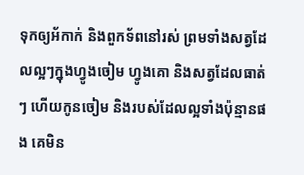ទុកឲ្យអ័កាក់ និងពួកទ័ពនៅរស់ ព្រមទាំងសត្វដែលល្អៗក្នុងហ្វូងចៀម ហ្វូងគោ និងសត្វដែលធាត់ៗ ហើយកូនចៀម និងរបស់ដែលល្អទាំងប៉ុន្មានផង គេមិន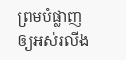ព្រមបំផ្លាញឲ្យអស់រលីង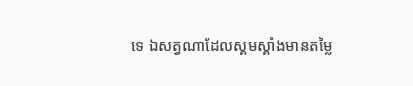ទេ ឯសត្វណាដែលស្គមស្គាំងមានតម្លៃ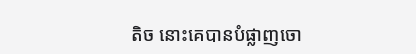តិច នោះគេបានបំផ្លាញចោ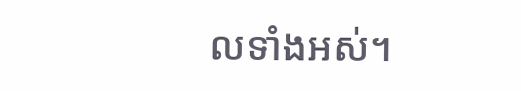លទាំងអស់។